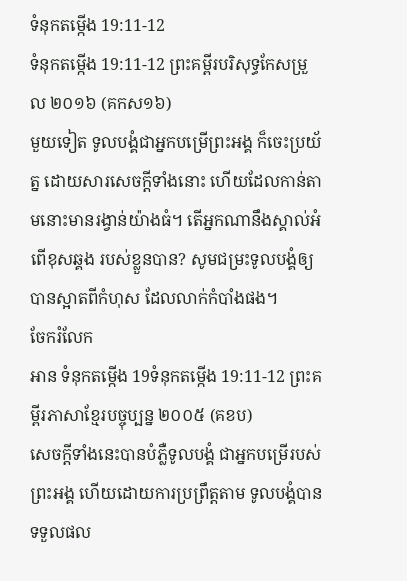ទំនុកតម្កើង 19:11-12
ទំនុកតម្កើង 19:11-12 ព្រះគម្ពីរបរិសុទ្ធកែសម្រួល ២០១៦ (គកស១៦)
មួយទៀត ទូលបង្គំជាអ្នកបម្រើព្រះអង្គ ក៏ចេះប្រយ័ត្ន ដោយសារសេចក្ដីទាំងនោះ ហើយដែលកាន់តាមនោះមានរង្វាន់យ៉ាងធំ។ តើអ្នកណានឹងស្គាល់អំពើខុសឆ្គង របស់ខ្លួនបាន? សូមជម្រះទូលបង្គំឲ្យបានស្អាតពីកំហុស ដែលលាក់កំបាំងផង។
ចែករំលែក
អាន ទំនុកតម្កើង 19ទំនុកតម្កើង 19:11-12 ព្រះគម្ពីរភាសាខ្មែរបច្ចុប្បន្ន ២០០៥ (គខប)
សេចក្ដីទាំងនេះបានបំភ្លឺទូលបង្គំ ជាអ្នកបម្រើរបស់ព្រះអង្គ ហើយដោយការប្រព្រឹត្តតាម ទូលបង្គំបានទទួលផល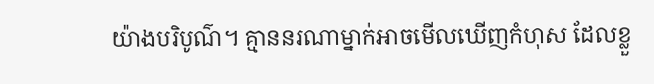យ៉ាងបរិបូណ៌។ គ្មាននរណាម្នាក់អាចមើលឃើញកំហុស ដែលខ្លួ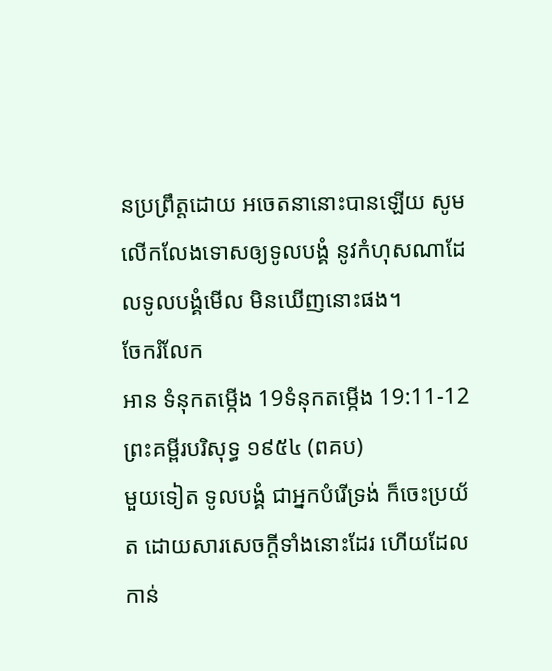នប្រព្រឹត្តដោយ អចេតនានោះបានឡើយ សូមលើកលែងទោសឲ្យទូលបង្គំ នូវកំហុសណាដែលទូលបង្គំមើល មិនឃើញនោះផង។
ចែករំលែក
អាន ទំនុកតម្កើង 19ទំនុកតម្កើង 19:11-12 ព្រះគម្ពីរបរិសុទ្ធ ១៩៥៤ (ពគប)
មួយទៀត ទូលបង្គំ ជាអ្នកបំរើទ្រង់ ក៏ចេះប្រយ័ត ដោយសារសេចក្ដីទាំងនោះដែរ ហើយដែលកាន់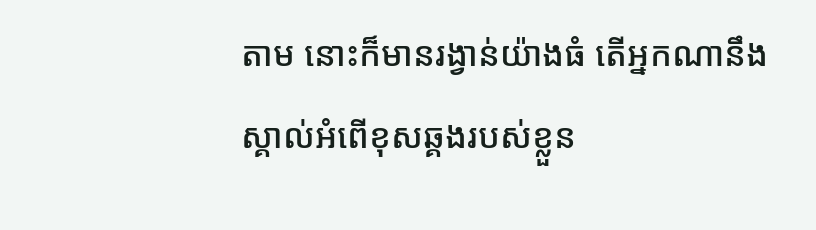តាម នោះក៏មានរង្វាន់យ៉ាងធំ តើអ្នកណានឹងស្គាល់អំពើខុសឆ្គងរបស់ខ្លួន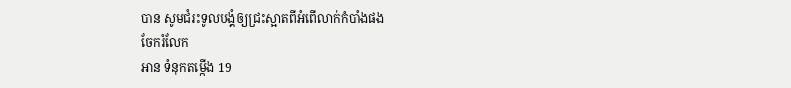បាន សូមជំរះទូលបង្គំឲ្យជ្រះស្អាតពីអំពើលាក់កំបាំងផង
ចែករំលែក
អាន ទំនុកតម្កើង 19